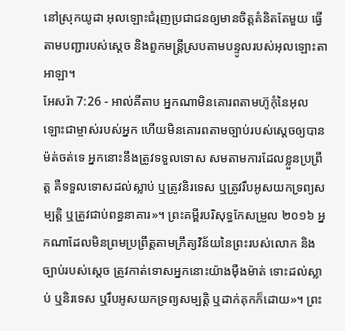នៅស្រុកយូដា អុលឡោះជំរុញប្រជាជនឲ្យមានចិត្តគំនិតតែមួយ ធ្វើតាមបញ្ជារបស់ស្តេច និងពួកមន្ត្រីស្របតាមបន្ទូលរបស់អុលឡោះតាអាឡា។
អែសរ៉ា 7:26 - អាល់គីតាប អ្នកណាមិនគោរពតាមហ៊ូកុំនៃអុលឡោះជាម្ចាស់របស់អ្នក ហើយមិនគោរពតាមច្បាប់របស់ស្តេចឲ្យបានម៉ត់ចត់ទេ អ្នកនោះនឹងត្រូវទទួលទោស សមតាមការដែលខ្លួនប្រព្រឹត្ត គឺទទួលទោសដល់ស្លាប់ ឬត្រូវនិរទេស ឬត្រូវរឹបអូសយកទ្រព្យសម្បត្តិ ឬត្រូវជាប់ពន្ធនាគារ»។ ព្រះគម្ពីរបរិសុទ្ធកែសម្រួល ២០១៦ អ្នកណាដែលមិនព្រមប្រព្រឹត្តតាមក្រឹត្យវិន័យនៃព្រះរបស់លោក និងច្បាប់របស់ស្តេច ត្រូវកាត់ទោសអ្នកនោះយ៉ាងម៉ឺងម៉ាត់ ទោះដល់ស្លាប់ ឬនិរទេស ឬរឹបអូសយកទ្រព្យសម្បត្តិ ឬដាក់គុកក៏ដោយ»។ ព្រះ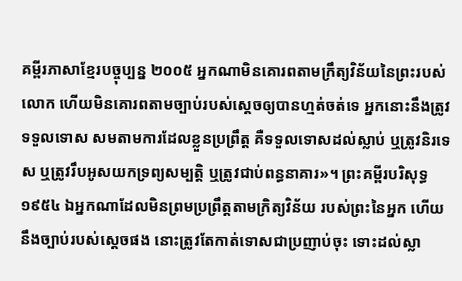គម្ពីរភាសាខ្មែរបច្ចុប្បន្ន ២០០៥ អ្នកណាមិនគោរពតាមក្រឹត្យវិន័យនៃព្រះរបស់លោក ហើយមិនគោរពតាមច្បាប់របស់ស្ដេចឲ្យបានហ្មត់ចត់ទេ អ្នកនោះនឹងត្រូវទទួលទោស សមតាមការដែលខ្លួនប្រព្រឹត្ត គឺទទួលទោសដល់ស្លាប់ ឬត្រូវនិរទេស ឬត្រូវរឹបអូសយកទ្រព្យសម្បត្តិ ឬត្រូវជាប់ពន្ធនាគារ»។ ព្រះគម្ពីរបរិសុទ្ធ ១៩៥៤ ឯអ្នកណាដែលមិនព្រមប្រព្រឹត្តតាមក្រិត្យវិន័យ របស់ព្រះនៃអ្នក ហើយនឹងច្បាប់របស់ស្តេចផង នោះត្រូវតែកាត់ទោសជាប្រញាប់ចុះ ទោះដល់ស្លា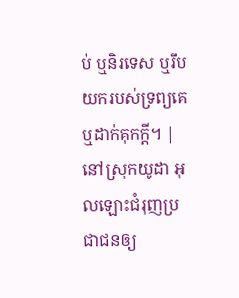ប់ ឬនិរទេស ឬរឹបយករបស់ទ្រព្យគេ ឬដាក់គុកក្តី។ |
នៅស្រុកយូដា អុលឡោះជំរុញប្រជាជនឲ្យ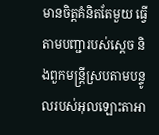មានចិត្តគំនិតតែមួយ ធ្វើតាមបញ្ជារបស់ស្តេច និងពួកមន្ត្រីស្របតាមបន្ទូលរបស់អុលឡោះតាអា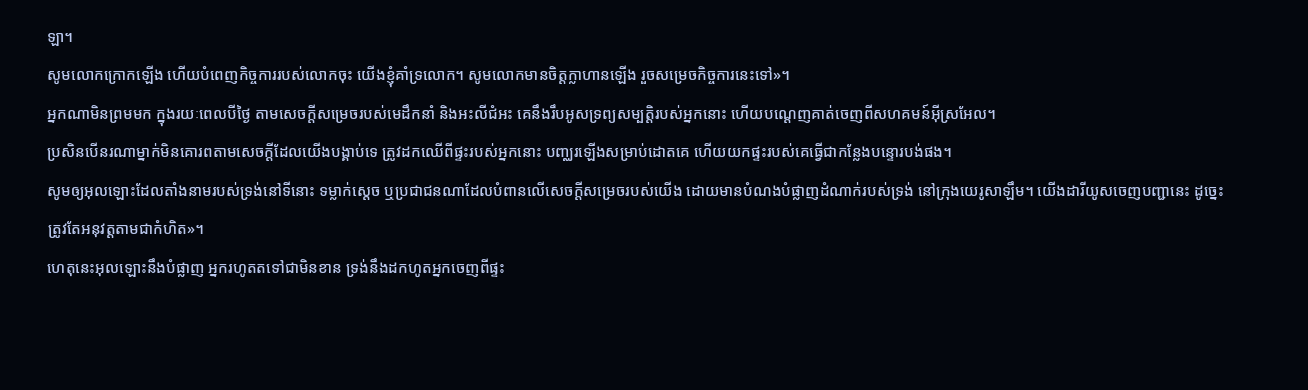ឡា។
សូមលោកក្រោកឡើង ហើយបំពេញកិច្ចការរបស់លោកចុះ យើងខ្ញុំគាំទ្រលោក។ សូមលោកមានចិត្តក្លាហានឡើង រួចសម្រេចកិច្ចការនេះទៅ»។
អ្នកណាមិនព្រមមក ក្នុងរយៈពេលបីថ្ងៃ តាមសេចក្ដីសម្រេចរបស់មេដឹកនាំ និងអះលីជំអះ គេនឹងរឹបអូសទ្រព្យសម្បត្តិរបស់អ្នកនោះ ហើយបណ្ដេញគាត់ចេញពីសហគមន៍អ៊ីស្រអែល។
ប្រសិនបើនរណាម្នាក់មិនគោរពតាមសេចក្ដីដែលយើងបង្គាប់ទេ ត្រូវដកឈើពីផ្ទះរបស់អ្នកនោះ បញ្ឈរឡើងសម្រាប់ដោតគេ ហើយយកផ្ទះរបស់គេធ្វើជាកន្លែងបន្ទោរបង់ផង។
សូមឲ្យអុលឡោះដែលតាំងនាមរបស់ទ្រង់នៅទីនោះ ទម្លាក់ស្តេច ឬប្រជាជនណាដែលបំពានលើសេចក្ដីសម្រេចរបស់យើង ដោយមានបំណងបំផ្លាញដំណាក់របស់ទ្រង់ នៅក្រុងយេរូសាឡឹម។ យើងដារីយូសចេញបញ្ជានេះ ដូច្នេះ ត្រូវតែអនុវត្តតាមជាកំហិត»។
ហេតុនេះអុលឡោះនឹងបំផ្លាញ អ្នករហូតតទៅជាមិនខាន ទ្រង់នឹងដកហូតអ្នកចេញពីផ្ទះ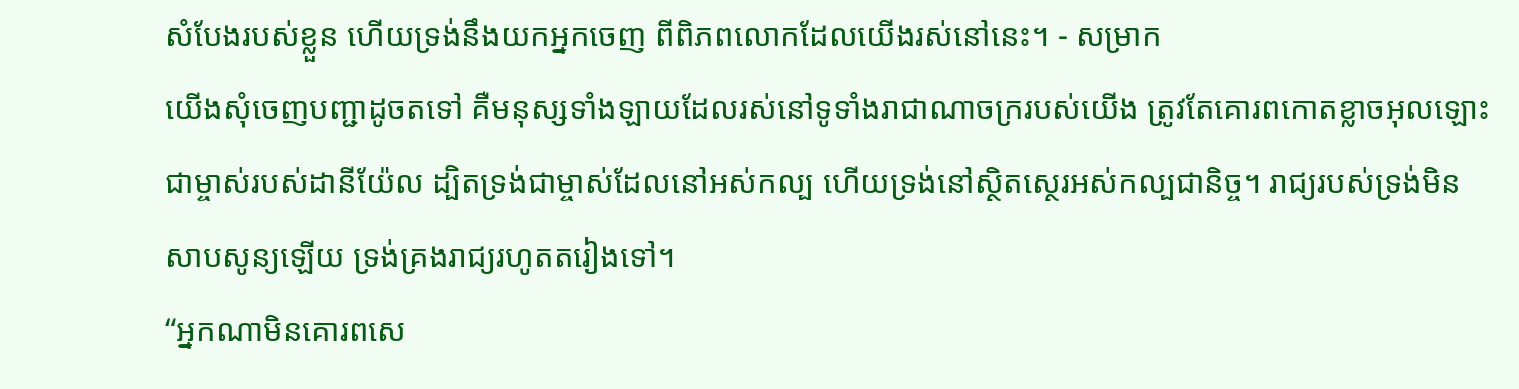សំបែងរបស់ខ្លួន ហើយទ្រង់នឹងយកអ្នកចេញ ពីពិភពលោកដែលយើងរស់នៅនេះ។ - សម្រាក
យើងសុំចេញបញ្ជាដូចតទៅ គឺមនុស្សទាំងឡាយដែលរស់នៅទូទាំងរាជាណាចក្ររបស់យើង ត្រូវតែគោរពកោតខ្លាចអុលឡោះជាម្ចាស់របស់ដានីយ៉ែល ដ្បិតទ្រង់ជាម្ចាស់ដែលនៅអស់កល្ប ហើយទ្រង់នៅស្ថិតស្ថេរអស់កល្បជានិច្ច។ រាជ្យរបស់ទ្រង់មិនសាបសូន្យឡើយ ទ្រង់គ្រងរាជ្យរហូតតរៀងទៅ។
“អ្នកណាមិនគោរពសេ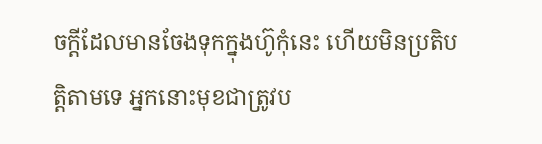ចក្តីដែលមានចែងទុកក្នុងហ៊ូកុំនេះ ហើយមិនប្រតិបត្តិតាមទេ អ្នកនោះមុខជាត្រូវប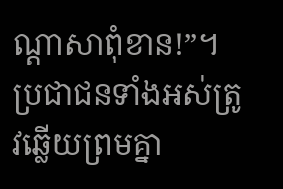ណ្តាសាពុំខាន!”។ ប្រជាជនទាំងអស់ត្រូវឆ្លើយព្រមគ្នា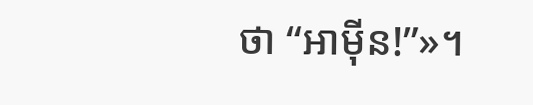ថា “អាម៉ីន!”»។